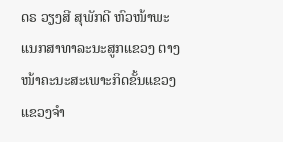ດຣ ວຽງສີ ສຸພັກດີ ຫົວໜ້າພະແນກສາທາລະນະສູກແຂວງ ຕາງໜ້າຄະນະສະເພາະກິດຂັ້ນແຂວງ ແຂວງຈໍາ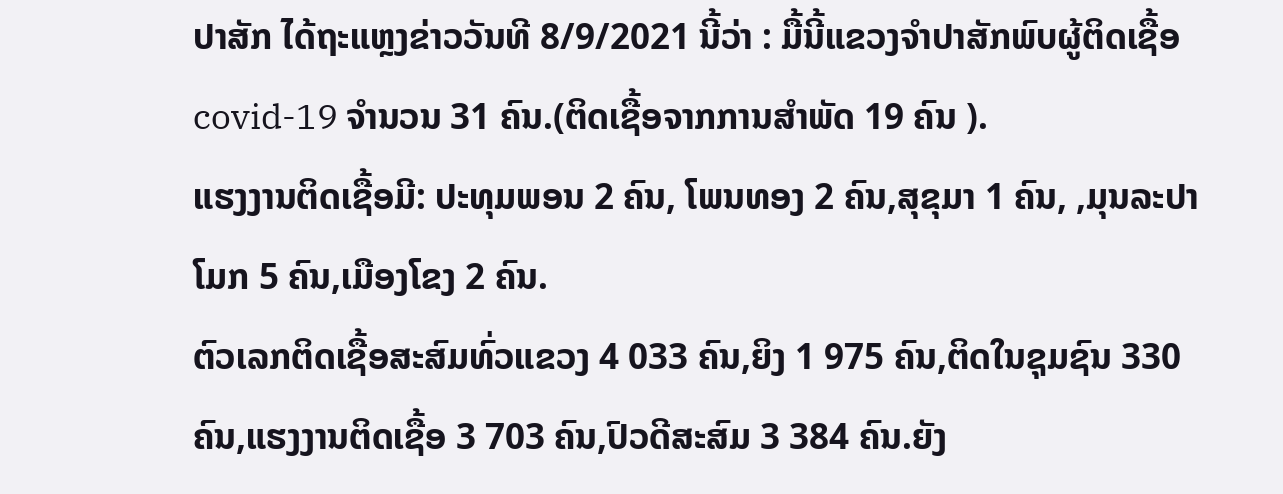ປາສັກ ໄດ້ຖະແຫຼງຂ່າວວັນທີ 8/9/2021 ນີ້ວ່າ : ມື້ນີ້ແຂວງຈໍາປາສັກພົບຜູ້ຕິດເຊື້ອcovid-19 ຈໍານວນ 31 ຄົນ.(ຕິດເຊື້ອຈາກການສໍາພັດ 19 ຄົນ ).
ແຮງງານຕິດເຊື້ອມີ: ປະທຸມພອນ 2 ຄົນ, ໂພນທອງ 2 ຄົນ,ສຸຂຸມາ 1 ຄົນ, ,ມຸນລະປາໂມກ 5 ຄົນ,ເມືອງໂຂງ 2 ຄົນ.
ຕົວເລກຕິດເຊື້ອສະສົມທົ່ວແຂວງ 4 033 ຄົນ,ຍິງ 1 975 ຄົນ,ຕິດໃນຊຸມຊົນ 330 ຄົນ,ແຮງງານຕິດເຊື້ອ 3 703 ຄົນ,ປົວດີສະສົມ 3 384 ຄົນ.ຍັງ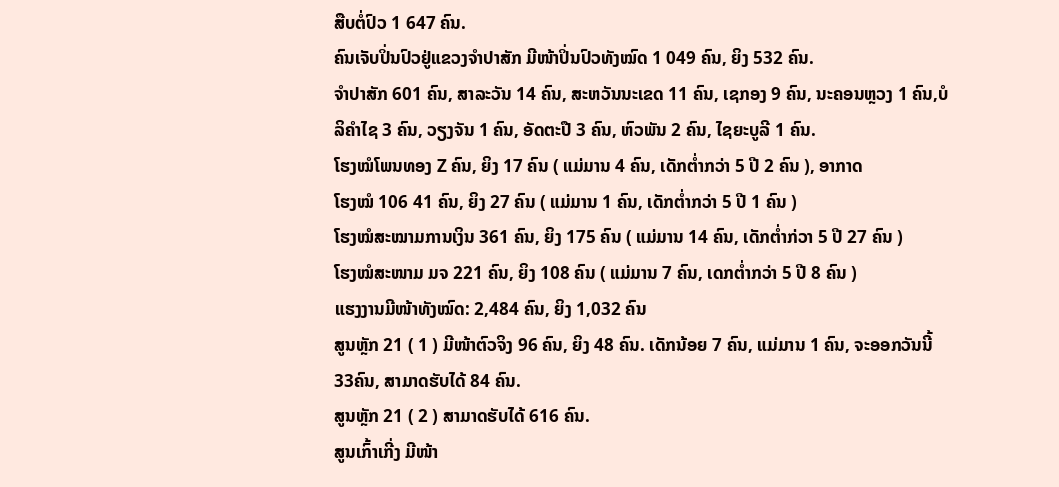ສືບຕໍ່ປົວ 1 647 ຄົນ.
ຄົນເຈັບປິ່ນປົວຢູ່ແຂວງຈຳປາສັກ ມີໜ້າປິ່ນປົວທັງໝົດ 1 049 ຄົນ, ຍິງ 532 ຄົນ.
ຈຳປາສັກ 601 ຄົນ, ສາລະວັນ 14 ຄົນ, ສະຫວັນນະເຂດ 11 ຄົນ, ເຊກອງ 9 ຄົນ, ນະຄອນຫຼວງ 1 ຄົນ,ບໍລິຄຳໄຊ 3 ຄົນ, ວຽງຈັນ 1 ຄົນ, ອັດຕະປື 3 ຄົນ, ຫົວພັນ 2 ຄົນ, ໄຊຍະບູລີ 1 ຄົນ.
ໂຮງໝໍໂພນທອງ Z ຄົນ, ຍິງ 17 ຄົນ ( ແມ່ມານ 4 ຄົນ, ເດັກຕ່ຳກວ່າ 5 ປີ 2 ຄົນ ), ອາກາດ
ໂຮງໝໍ 106 41 ຄົນ, ຍິງ 27 ຄົນ ( ແມ່ມານ 1 ຄົນ, ເດັກຕ່ຳກວ່າ 5 ປີ 1 ຄົນ )
ໂຮງໝໍສະໝາມການເງິນ 361 ຄົນ, ຍິງ 175 ຄົນ ( ແມ່ມານ 14 ຄົນ, ເດັກຕ່ຳກ່ວາ 5 ປີ 27 ຄົນ )
ໂຮງໝໍສະໜາມ ມຈ 221 ຄົນ, ຍິງ 108 ຄົນ ( ແມ່ມານ 7 ຄົນ, ເດກຕ່ຳກວ່າ 5 ປີ 8 ຄົນ )
ແຮງງານມີໜ້າທັງໝົດ: 2,484 ຄົນ, ຍິງ 1,032 ຄົນ
ສູນຫຼັກ 21 ( 1 ) ມີໜ້າຕົວຈິງ 96 ຄົນ, ຍິງ 48 ຄົນ. ເດັກນ້ອຍ 7 ຄົນ, ແມ່ມານ 1 ຄົນ, ຈະອອກວັນນີ້ 33ຄົນ, ສາມາດຮັບໄດ້ 84 ຄົນ.
ສູນຫຼັກ 21 ( 2 ) ສາມາດຮັບໄດ້ 616 ຄົນ.
ສູນເກົ້າເກີ່ງ ມີໜ້າ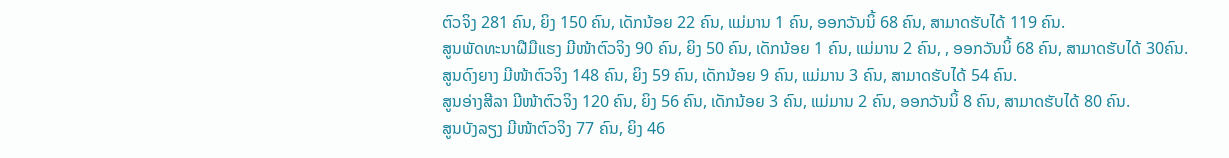ຕົວຈິງ 281 ຄົນ, ຍິງ 150 ຄົນ, ເດັກນ້ອຍ 22 ຄົນ, ແມ່ມານ 1 ຄົນ, ອອກວັນນິ້ 68 ຄົນ, ສາມາດຮັບໄດ້ 119 ຄົນ.
ສູນພັດທະນາຝືມືແຮງ ມີໜ້າຕົວຈິງ 90 ຄົນ, ຍິງ 50 ຄົນ, ເດັກນ້ອຍ 1 ຄົນ, ແມ່ມານ 2 ຄົນ, , ອອກວັນນິ້ 68 ຄົນ, ສາມາດຮັບໄດ້ 30ຄົນ.
ສູນດົງຍາງ ມີໜ້າຕົວຈິງ 148 ຄົນ, ຍິງ 59 ຄົນ, ເດັກນ້ອຍ 9 ຄົນ, ແມ່ມານ 3 ຄົນ, ສາມາດຮັບໄດ້ 54 ຄົນ.
ສູນອ່າງສີລາ ມີໜ້າຕົວຈິງ 120 ຄົນ, ຍິງ 56 ຄົນ, ເດັກນ້ອຍ 3 ຄົນ, ແມ່ມານ 2 ຄົນ, ອອກວັນນິ້ 8 ຄົນ, ສາມາດຮັບໄດ້ 80 ຄົນ.
ສູນບັງລຽງ ມີໜ້າຕົວຈິງ 77 ຄົນ, ຍິງ 46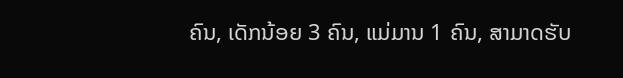ຄົນ, ເດັກນ້ອຍ 3 ຄົນ, ແມ່ມານ 1 ຄົນ, ສາມາດຮັບ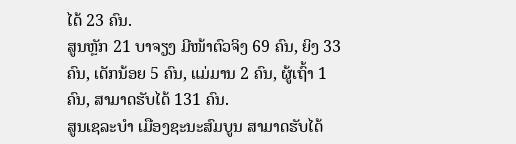ໄດ້ 23 ຄົນ.
ສູນຫຼັກ 21 ບາຈຽງ ມີໜ້າຕົວຈິງ 69 ຄົນ, ຍິງ 33 ຄົນ, ເດັກນ້ອຍ 5 ຄົນ, ແມ່ມານ 2 ຄົນ, ຜູ້ເຖົ້າ 1 ຄົນ, ສາມາດຮັບໄດ້ 131 ຄົນ.
ສູນເຊລະບຳ ເມືອງຊະນະສົມບູນ ສາມາດຮັບໄດ້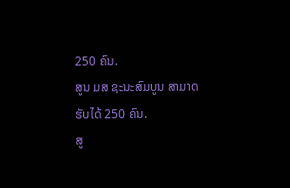250 ຄົນ.
ສູນ ມສ ຊະນະສົມບູນ ສາມາດຮັບໄດ້ 250 ຄົນ.
ສູ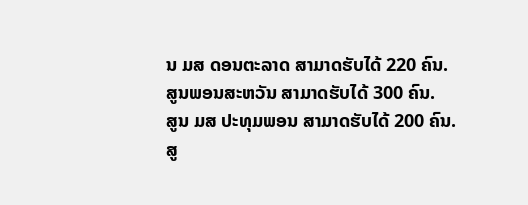ນ ມສ ດອນຕະລາດ ສາມາດຮັບໄດ້ 220 ຄົນ.
ສູນພອນສະຫວັນ ສາມາດຮັບໄດ້ 300 ຄົນ.
ສູນ ມສ ປະທຸມພອນ ສາມາດຮັບໄດ້ 200 ຄົນ.
ສູ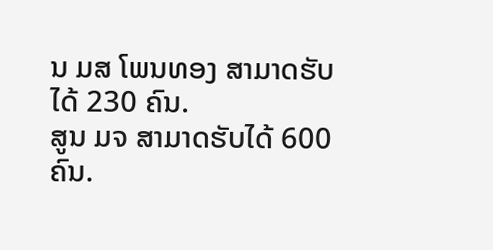ນ ມສ ໂພນທອງ ສາມາດຮັບໄດ້ 230 ຄົນ.
ສູນ ມຈ ສາມາດຮັບໄດ້ 600 ຄົນ.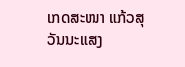ເກດສະໜາ ແກ້ວສຸວັນນະແສງ